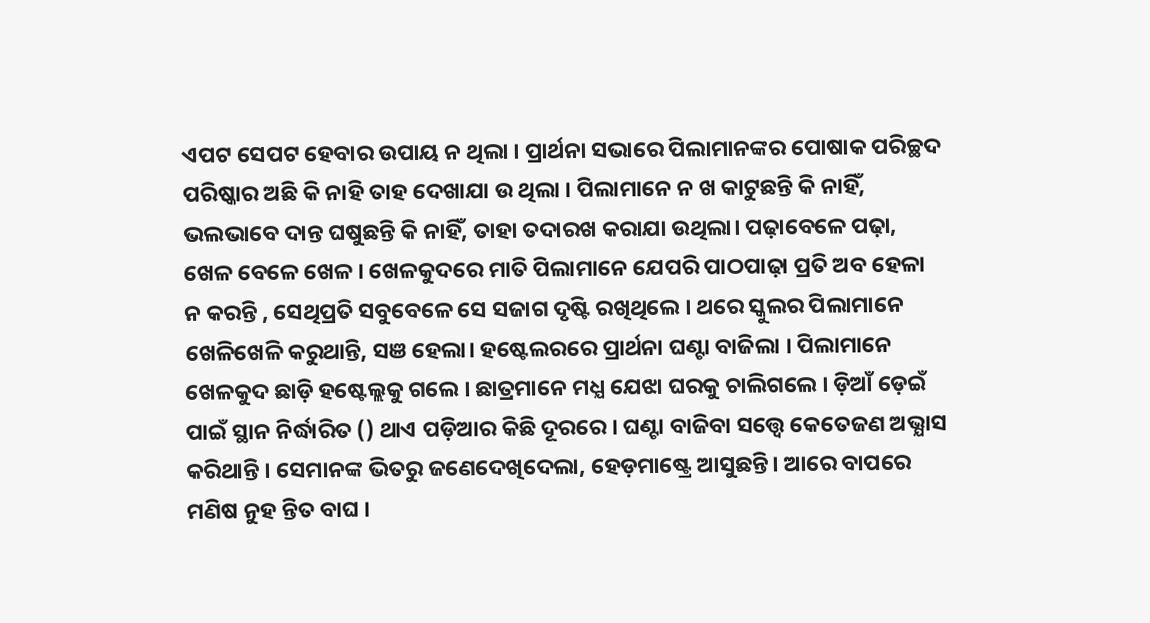ଏପଟ ସେପଟ ହେବାର ଉପାୟ ନ ଥିଲା । ପ୍ରାର୍ଥନା ସଭାରେ ପିଲାମାନଙ୍କର ପୋଷାକ ପରିଚ୍ଛଦ ପରିଷ୍କାର ଅଛି କି ନାହି ତାହ ଦେଖାଯା ଉ ଥିଲା । ପିଲାମାନେ ନ ଖ କାଟୁଛନ୍ତି କି ନାହିଁ, ଭଲଭାବେ ଦାନ୍ତ ଘଷୁଛନ୍ତି କି ନାହିଁ, ତାହା ତଦାରଖ କରାଯା ଉଥିଲା। ପଢ଼ାବେଳେ ପଢ଼ା, ଖେଳ ବେଳେ ଖେଳ । ଖେଳକୁଦରେ ମାତି ପିଲାମାନେ ଯେପରି ପାଠପାଢ଼ା ପ୍ରତି ଅବ ହେଳା ନ କରନ୍ତି , ସେଥିପ୍ରତି ସବୁବେଳେ ସେ ସଜାଗ ଦୃଷ୍ଟି ରଖିଥିଲେ । ଥରେ ସ୍କୁଲର ପିଲାମାନେ ଖେଳିଖେଳି କରୁଥାନ୍ତି, ସଞ ହେଲା। ହଷ୍ଟେଲରରେ ପ୍ରାର୍ଥନା ଘଣ୍ଟା ବାଜିଲା । ପିଲାମାନେ ଖେଳକୁଦ ଛାଡ଼ି ହଷ୍ଟେଲ୍ଲକୁ ଗଲେ । ଛାତ୍ରମାନେ ମଧ୍ଯ ଯେଝା ଘରକୁ ଚାଲିଗଲେ । ଡ଼ିଆଁ ଡ଼େଇଁ ପାଇଁ ସ୍ଥାନ ନିର୍ଦ୍ଧାରିତ () ଥାଏ ପଡ଼ିଆର କିଛି ଦୂରରେ । ଘଣ୍ଟା ବାଜିବା ସତ୍ତ୍ବେ କେତେଜଣ ଅଭ୍ଯାସ କରିଥାନ୍ତି । ସେମାନଙ୍କ ଭିତରୁ ଜଣେଦେଖିଦେଲା, ହେଡ଼ମାଷ୍ଟ୍ରେ ଆସୁଛନ୍ତି। ଆରେ ବାପରେ ମଣିଷ ନୁହ ନ୍ତିତ ବାଘ ।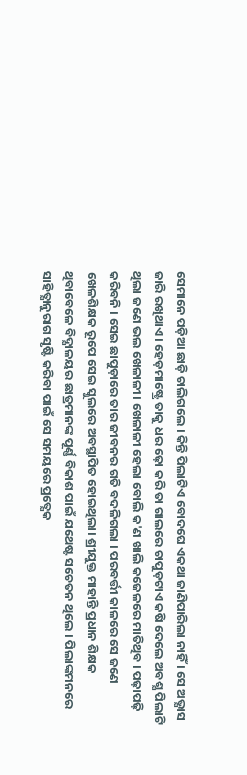ସେମାନେ ପଡ଼ିଆ ଛାଡ଼ି ଚାଲିଗଲେ । କିନ୍ତି ପିଲାଟିଏ ବୋଦଘେ ଏକଥା ଜାଣିପାରିଲା ନାହିଁ । ସେ ଅଭ୍ଯାସ ଜାରି ରଖିଥାଏ । ହେଡ଼ମାଷ୍ଟ୍ରେ ତାକୁ ଧର ଢ଼ୋ କରି ତା ଗାଲରେ ଚାପୁଡ଼ଟାଏ କଷି ଦେଲେ ଅବଶ୍ଯ ପିଲାଟି ଥିଲା ଜଣେ ଭଲ ଖେଳାଳୀ। ଖେଳାଳୀ ହେଲା ବୋଲି କ'ଣ ଖାଲି କଜେଳରେ ମାତିଥିବ । ପଢ଼ାପଢ଼ି କରିବନି । ସେଇ ଛାପୁଡ଼ାରେ ତାର ଜୀବନର ଗତି ବଦଳିଗଲା । ପରବର୍ତ୍ତୀ କାଳରେ ସେ ଜଣେ ଖେଳଶିକ୍ଷକ ରୂପେ ସେଇ ସ୍କୁଲରେ ଅବସ୍ଥାପିତ ହୋଇଥିଲା। ଶ୍ରୀଯୁକ୍ତ ମାହାନ୍ତି ପ୍ରଧାନ ଶିକ୍ଷକ ଥିବାବେଳେ ବିଦ୍ଯାଳୟର ଛାତ୍ରମାନଙ୍କ ପୂର୍ଣ୍ଣ ବିକାଶ ପାଇଁ ଯଥେଷ୍ଟ ସଚେତନ ଥିଲେ । ପିଲାଙ୍କମନରେ ସାହିତ୍ଯାନୁରାଗ ସୃଷ୍ଟି କରିବା ପାଇଁ ସେ ସମୟରେ ପ୍ରତ୍ଯେକ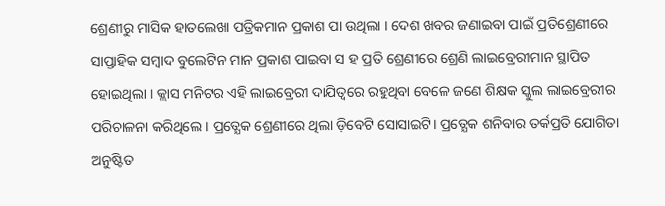ଶ୍ରେଣୀରୁ ମାସିକ ହାତଲେଖା ପତ୍ରିକମାନ ପ୍ରକାଶ ପା ଉଥିଲା । ଦେଶ ଖବର ଜଣାଇବା ପାଇଁ ପ୍ରତିଶ୍ରେଣୀରେ ସାପ୍ତାହିକ ସମ୍ବାଦ ବୁଲେଟିନ ମାନ ପ୍ରକାଶ ପାଇବା ସ ହ ପ୍ରତି ଶ୍ରେଣୀରେ ଶ୍ରେଣି ଲାଇବ୍ରେରୀମାନ ସ୍ଥାପିତ ହୋଇଥିଲା । କ୍ଲାସ ମନିଟର ଏହି ଲାଇବ୍ରେରୀ ଦାଯିତ୍ବରେ ରହୁଥିବା ବେଳେ ଜଣେ ଶିକ୍ଷକ ସ୍କୁଲ ଲାଇବ୍ରେରୀର ପରିଚାଳନା କରିଥିଲେ । ପ୍ରତ୍ଯେକ ଶ୍ରେଣୀରେ ଥିଲା ଡ଼ିବେଟି ସୋସାଇଟି। ପ୍ରତ୍ଯେକ ଶନିବାର ତର୍କପ୍ରତି ଯୋଗିତା ଅନୁଷ୍ଟିତ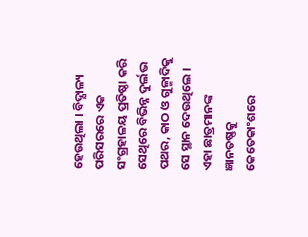ହେଉଥିଲା । ବିଦ୍ଯାଳ୍ୟ ପରିସରରେ ଏକ ସଂଗ୍ରହାଳୟ ପ୍ରତିଷ୍ଠା କରି ସେଥିରେ ବିଭିନ୍ନ ଦୁର୍ଲଭ ପଥର, କାଠ ଓ ଗୁଳ୍ମାଦିକୁ ସେ ସ୍ଥାନ ଦେଉଥିଲେ । ଏହା ଛାତ୍ରମାନଙ୍କ ଜ୍ଞାନତଷ୍ଣକୁ କେତେକାଂଶରେ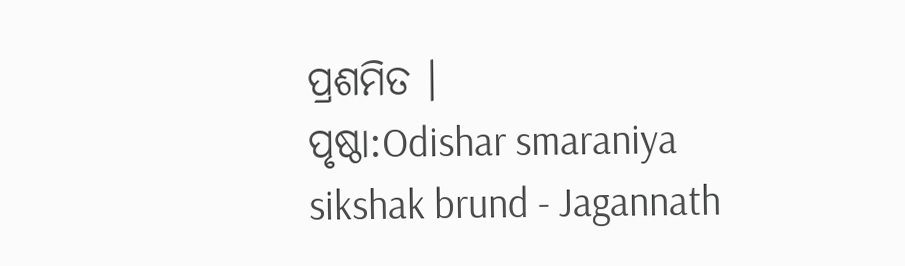ପ୍ରଶମିତ ।
ପୃଷ୍ଠା:Odishar smaraniya sikshak brund - Jagannath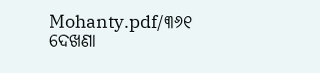Mohanty.pdf/୩୬୧
ଦେଖଣା